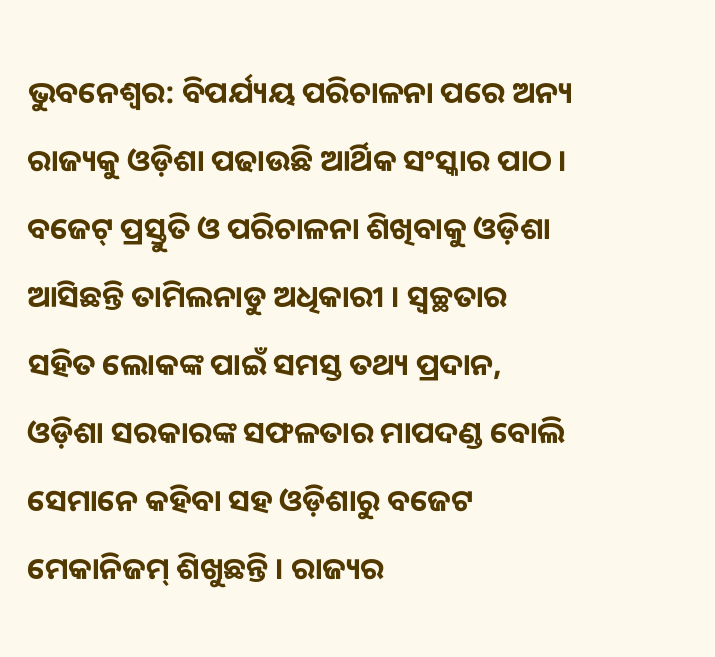ଭୁବନେଶ୍ବର: ବିପର୍ଯ୍ୟୟ ପରିଚାଳନା ପରେ ଅନ୍ୟ ରାଜ୍ୟକୁ ଓଡ଼ିଶା ପଢାଉଛି ଆର୍ଥିକ ସଂସ୍କାର ପାଠ । ବଜେଟ୍ ପ୍ରସ୍ତୁତି ଓ ପରିଚାଳନା ଶିଖିବାକୁ ଓଡ଼ିଶା ଆସିଛନ୍ତି ତାମିଲନାଡୁ ଅଧିକାରୀ । ସ୍ବଚ୍ଛତାର ସହିତ ଲୋକଙ୍କ ପାଇଁ ସମସ୍ତ ତଥ୍ୟ ପ୍ରଦାନ, ଓଡ଼ିଶା ସରକାରଙ୍କ ସଫଳତାର ମାପଦଣ୍ଡ ବୋଲି ସେମାନେ କହିବା ସହ ଓଡ଼ିଶାରୁ ବଜେଟ ମେକାନିଜମ୍ ଶିଖୁଛନ୍ତି । ରାଜ୍ୟର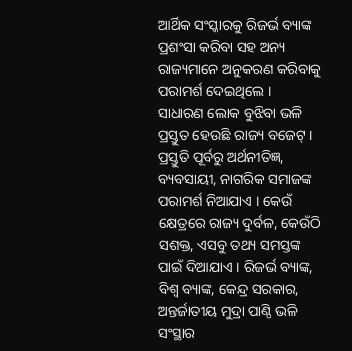ଆର୍ଥିକ ସଂସ୍କାରକୁ ରିଜର୍ଭ ବ୍ୟାଙ୍କ ପ୍ରଶଂସା କରିବା ସହ ଅନ୍ୟ ରାଜ୍ୟମାନେ ଅନୁକରଣ କରିବାକୁ ପରାମର୍ଶ ଦେଇଥିଲେ ।
ସାଧାରଣ ଲୋକ ବୁଝିବା ଭଳି ପ୍ରସ୍ତୁତ ହେଉଛି ରାଜ୍ୟ ବଜେଟ୍ । ପ୍ରସ୍ତୁତି ପୂର୍ବରୁ ଅର୍ଥନୀତିଜ୍ଞ, ବ୍ୟବସାୟୀ, ନାଗରିକ ସମାଜଙ୍କ ପରାମର୍ଶ ନିଆଯାଏ । କେଉଁ କ୍ଷେତ୍ରରେ ରାଜ୍ୟ ଦୁର୍ବଳ, କେଉଁଠି ସଶକ୍ତ, ଏସବୁ ତଥ୍ୟ ସମସ୍ତଙ୍କ ପାଇଁ ଦିଆଯାଏ । ରିଜର୍ଭ ବ୍ୟାଙ୍କ, ବିଶ୍ବ ବ୍ୟାଙ୍କ, କେନ୍ଦ୍ର ସରକାର, ଅନ୍ତର୍ଜାତୀୟ ମୁଦ୍ରା ପାଣ୍ଠି ଭଳି ସଂସ୍ଥାର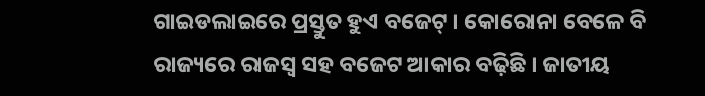ଗାଇଡଲାଇରେ ପ୍ରସ୍ତୁତ ହୁଏ ବଜେଟ୍ । କୋରୋନା ବେଳେ ବି ରାଜ୍ୟରେ ରାଜସ୍ବ ସହ ବଜେଟ ଆକାର ବଢ଼ିଛି । ଜାତୀୟ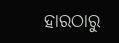ହାରଠାରୁ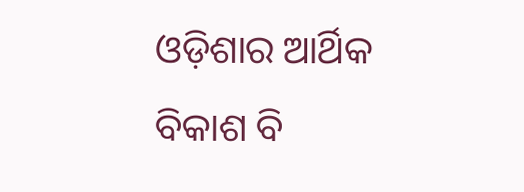ଓଡ଼ିଶାର ଆର୍ଥିକ ବିକାଶ ବି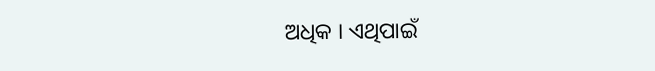ଅଧିକ । ଏଥିପାଇଁ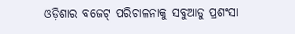ଓଡ଼ିଶାର ବଜେଟ୍ ପରିଚାଳନାକୁ ସବୁଆଡୁ ପ୍ରଶଂସା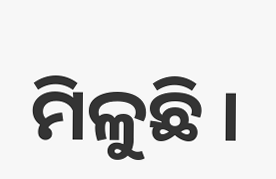ମିଳୁଛି ।